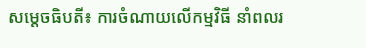សម្តេចធិបតី៖ ការចំណាយលើកម្មវិធី នាំពលរ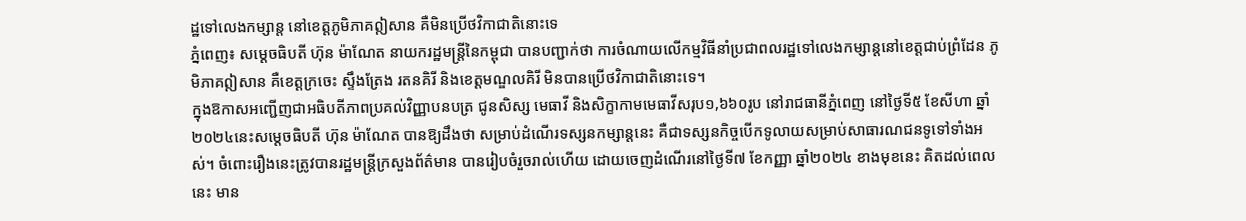ដ្ឋទៅលេងកម្សាន្ត នៅខេត្តភូមិភាគឦសាន គឺមិនប្រើថវិកាជាតិនោះទេ
ភ្នំពេញ៖ សម្តេចធិបតី ហ៊ុន ម៉ាណែត នាយករដ្ឋមន្ត្រីនៃកម្ពុជា បានបញ្ជាក់ថា ការចំណាយលើកម្មវិធីនាំប្រជាពលរដ្ឋទៅលេងកម្សាន្តនៅខេត្តជាប់ព្រំដែន ភូមិភាគឦសាន គឺខេត្តក្រចេះ ស្ទឹងត្រែង រតនគិរី និងខេត្តមណ្ឌលគិរី មិនបានប្រើថវិកាជាតិនោះទេ។
ក្នុងឱកាសអញ្ជើញជាអធិបតីភាពប្រគល់វិញ្ញាបនបត្រ ជូនសិស្ស មេធាវី និងសិក្ខាកាមមេធាវីសរុប១,៦៦០រូប នៅរាជធានីភ្នំពេញ នៅថ្ងៃទី៥ ខែសីហា ឆ្នាំ២០២៤នេះសម្តេចធិបតី ហ៊ុន ម៉ាណែត បានឱ្យដឹងថា សម្រាប់ដំណើរទស្សនកម្សាន្តនេះ គឺជាទស្សនកិច្ចបើកទូលាយសម្រាប់សាធារណជនទូទៅទាំងអស់។ ចំពោះរឿងនេះត្រូវបានរដ្ឋមន្ត្រីក្រសួងព័ត៌មាន បានរៀបចំរួចរាល់ហើយ ដោយចេញដំណើរនៅថ្ងៃទី៧ ខែកញ្ញា ឆ្នាំ២០២៤ ខាងមុខនេះ គិតដល់ពេលនេះ មាន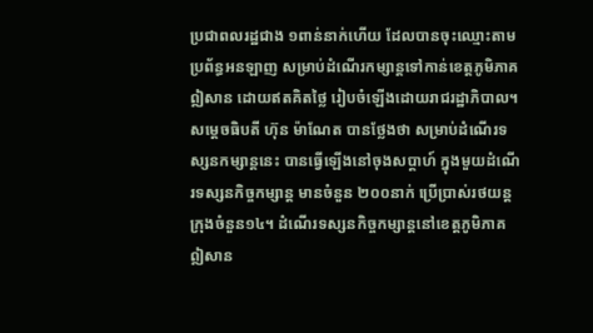ប្រជាពលរដ្ឋជាង ១ពាន់នាក់ហើយ ដែលបានចុះឈ្មោះតាមប្រព័ន្ធអនឡាញ សម្រាប់ដំណើរកម្សាន្តទៅកាន់ខេត្តភូមិភាគឦសាន ដោយឥតគិតថ្លៃ រៀបចំឡើងដោយរាជរដ្ឋាភិបាល។
សម្តេចធិបតី ហ៊ុន ម៉ាណែត បានថ្លែងថា សម្រាប់ដំណើរទស្សនកម្សាន្តនេះ បានធ្វើឡើងនៅចុងសប្តាហ៍ ក្នុងមួយដំណើរទស្សនកិច្ចកម្សាន្ត មានចំនួន ២០០នាក់ ប្រើប្រាស់រថយន្តក្រុងចំនួន១៤។ ដំណើរទស្សនកិច្ចកម្សាន្តនៅខេត្តភូមិភាគឦសាន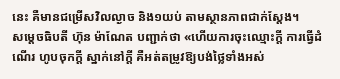នេះ គឺមានជម្រើសវិលល្ងាច និង១យប់ តាមស្ថានភាពជាក់ស្តែង។
សម្តេចធិបតី ហ៊ុន ម៉ាណែត បញ្ជាក់ថា «ហើយការចុះឈ្មោះក្តី ការធ្វើដំណើរ ហូបចុកក្តី ស្នាក់នៅក្តី គឺអត់តម្រូវឱ្យបង់ថ្លៃទាំងអស់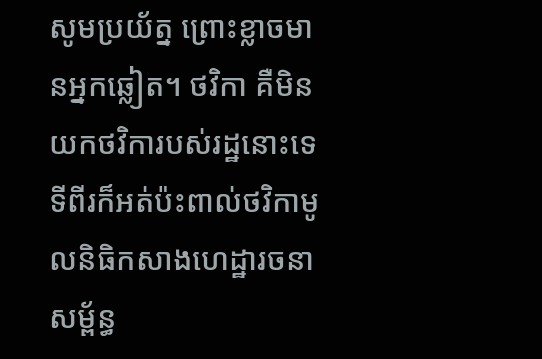សូមប្រយ័ត្ន ព្រោះខ្លាចមានអ្នកឆ្លៀត។ ថវិកា គឺមិនយកថវិការបស់រដ្ឋនោះទេ ទីពីរក៏អត់ប៉ះពាល់ថវិកាមូលនិធិកសាងហេដ្ឋារចនាសម្ព័ន្ធ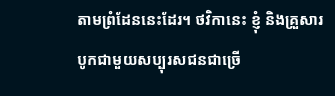តាមព្រំដែននេះដែរ។ ថវិកានេះ ខ្ញុំ និងគ្រួសារ បូកជាមួយសប្បុរសជនជាច្រើ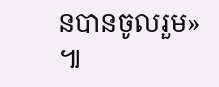នបានចូលរួម» ៕